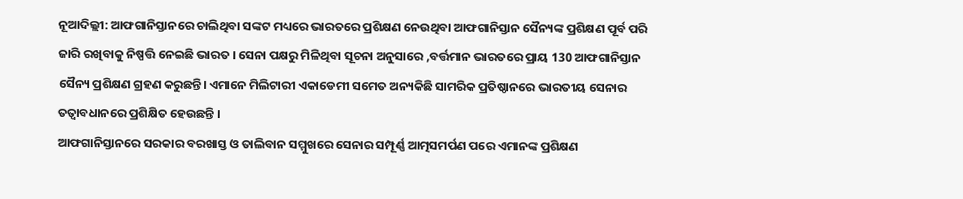ନୂଆଦିଲ୍ଲୀ: ଆଫଗାନିସ୍ତାନରେ ଚାଲିଥିବା ସଙ୍କଟ ମଧ୍ୟରେ ଭାରତରେ ପ୍ରଶିକ୍ଷଣ ନେଉଥିବା ଆଫଗାନିସ୍ତାନ ସୈନ୍ୟଙ୍କ ପ୍ରଶିକ୍ଷଣ ପୂର୍ବ ପରି ଜାରି ରଖିବାକୁ ନିଷ୍ପତ୍ତି ନେଇଛି ଭାରତ । ସେନା ପକ୍ଷରୁ ମିଳିଥିବା ସୂଚନା ଅନୁସାରେ ,ବର୍ତ୍ତମାନ ଭାରତରେ ପ୍ରାୟ 130 ଆଫଗାନିସ୍ତାନ ସୈନ୍ୟ ପ୍ରଶିକ୍ଷଣ ଗ୍ରହଣ କରୁଛନ୍ତି। ଏମାନେ ମିଲିଟାରୀ ଏକାଡେମୀ ସମେତ ଅନ୍ୟକିଛି ସାମରିକ ପ୍ରତିଷ୍ଠାନରେ ଭାରତୀୟ ସେନାର ତତ୍ବାବଧାନରେ ପ୍ରଶିକ୍ଷିତ ହେଉଛନ୍ତି ।
ଆଫଗାନିସ୍ତାନରେ ସରକାର ବରଖାସ୍ତ ଓ ତାଲିବାନ ସମ୍ମୁଖରେ ସେନାର ସମ୍ପୂର୍ଣ୍ଣ ଆତ୍ମସମର୍ପଣ ପରେ ଏମାନଙ୍କ ପ୍ରଶିକ୍ଷଣ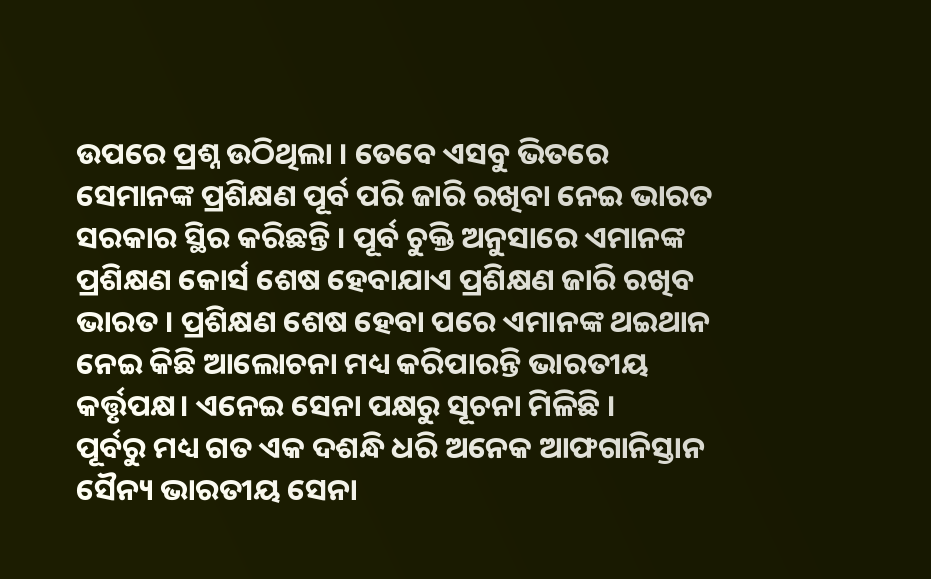ଉପରେ ପ୍ରଶ୍ନ ଉଠିଥିଲା । ତେବେ ଏସବୁ ଭିତରେ ସେମାନଙ୍କ ପ୍ରଶିକ୍ଷଣ ପୂର୍ବ ପରି ଜାରି ରଖିବା ନେଇ ଭାରତ ସରକାର ସ୍ଥିର କରିଛନ୍ତି । ପୂର୍ବ ଚୁକ୍ତି ଅନୁସାରେ ଏମାନଙ୍କ ପ୍ରଶିକ୍ଷଣ କୋର୍ସ ଶେଷ ହେବାଯାଏ ପ୍ରଶିକ୍ଷଣ ଜାରି ରଖିବ ଭାରତ । ପ୍ରଶିକ୍ଷଣ ଶେଷ ହେବା ପରେ ଏମାନଙ୍କ ଥଇଥାନ ନେଇ କିଛି ଆଲୋଚନା ମଧ୍ୟ କରିପାରନ୍ତି ଭାରତୀୟ କର୍ତ୍ତୃପକ୍ଷ। ଏନେଇ ସେନା ପକ୍ଷରୁ ସୂଚନା ମିଳିଛି ।
ପୂର୍ବରୁ ମଧ୍ୟ ଗତ ଏକ ଦଶନ୍ଧି ଧରି ଅନେକ ଆଫଗାନିସ୍ତାନ ସୈନ୍ୟ ଭାରତୀୟ ସେନା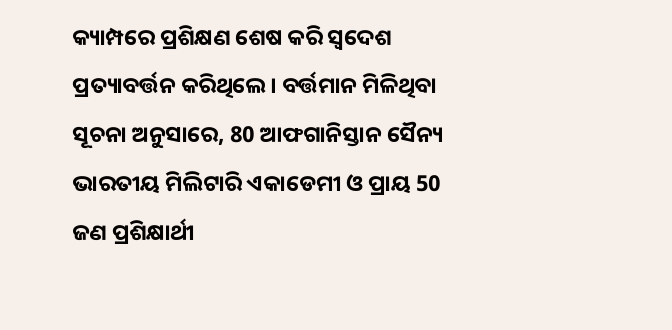କ୍ୟାମ୍ପରେ ପ୍ରଶିକ୍ଷଣ ଶେଷ କରି ସ୍ବଦେଶ ପ୍ରତ୍ୟାବର୍ତ୍ତନ କରିଥିଲେ। ବର୍ତ୍ତମାନ ମିଳିଥିବା ସୂଚନା ଅନୁସାରେ, 80 ଆଫଗାନିସ୍ତାନ ସୈନ୍ୟ ଭାରତୀୟ ମିଲିଟାରି ଏକାଡେମୀ ଓ ପ୍ରାୟ 50 ଜଣ ପ୍ରଶିକ୍ଷାର୍ଥୀ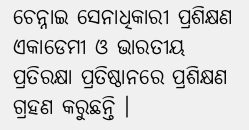ଚେନ୍ନାଇ ସେନାଧିକାରୀ ପ୍ରଶିକ୍ଷଣ ଏକାଡେମୀ ଓ ଭାରତୀୟ ପ୍ରତିରକ୍ଷା ପ୍ରତିଷ୍ଠାନରେ ପ୍ରଶିକ୍ଷଣ ଗ୍ରହଣ କରୁଛନ୍ତି ।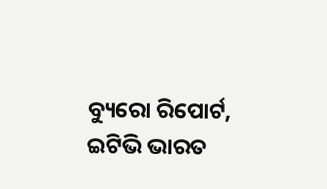ବ୍ୟୁରୋ ରିପୋର୍ଟ, ଇଟିଭି ଭାରତ